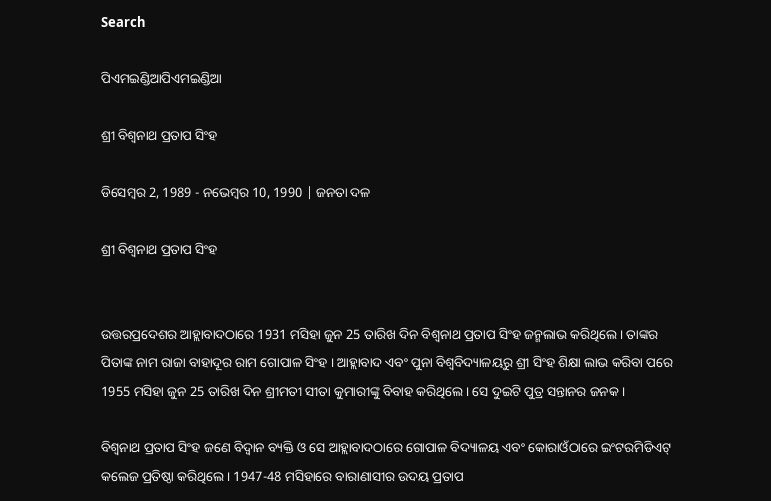Search

ପିଏମଇଣ୍ଡିଆପିଏମଇଣ୍ଡିଆ

ଶ୍ରୀ ବିଶ୍ୱନାଥ ପ୍ରତାପ ସିଂହ

ଡିସେମ୍ବର 2, 1989 - ନଭେମ୍ବର 10, 1990 | ଜନତା ଦଳ

ଶ୍ରୀ ବିଶ୍ୱନାଥ ପ୍ରତାପ ସିଂହ


ଉତ୍ତରପ୍ରଦେଶର ଆହ୍ଲାବାଦଠାରେ 1931 ମସିହା ଜୁନ 25 ତାରିଖ ଦିନ ବିଶ୍ୱନାଥ ପ୍ରତାପ ସିଂହ ଜନ୍ମଲାଭ କରିଥିଲେ । ତାଙ୍କର ପିତାଙ୍କ ନାମ ରାଜା ବାହାଦୂର ରାମ ଗୋପାଳ ସିଂହ । ଆହ୍ଲାବାଦ ଏବଂ ପୁନା ବିଶ୍ୱବିଦ୍ୟାଳୟରୁ ଶ୍ରୀ ସିଂହ ଶିକ୍ଷା ଲାଭ କରିବା ପରେ 1955 ମସିହା ଜୁନ 25 ତାରିଖ ଦିନ ଶ୍ରୀମତୀ ସୀତା କୁମାରୀଙ୍କୁ ବିବାହ କରିଥିଲେ । ସେ ଦୁଇଟି ପୁତ୍ର ସନ୍ତାନର ଜନକ ।

ବିଶ୍ୱନାଥ ପ୍ରତାପ ସିଂହ ଜଣେ ବିଦ୍ୱାନ ବ୍ୟକ୍ତି ଓ ସେ ଆହ୍ଲାବାଦଠାରେ ଗୋପାଳ ବିଦ୍ୟାଳୟ ଏବଂ କୋରାଓଁଠାରେ ଇଂଟରମିଡିଏଟ୍ କଲେଜ ପ୍ରତିଷ୍ଠା କରିଥିଲେ । 1947-48 ମସିହାରେ ବାରାଣାସୀର ଉଦୟ ପ୍ରତାପ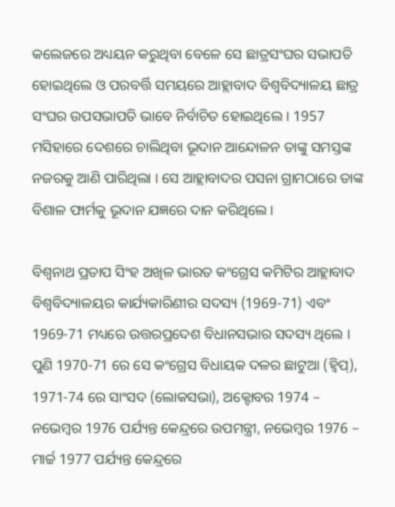କଲେଜରେ ଅଧ୍ୟୟନ କରୁଥିବା ବେଳେ ସେ ଛାତ୍ରସଂଘର ସଭାପତି ହୋଇଥିଲେ ଓ ପରବର୍ତ୍ତି ସମୟରେ ଆହ୍ଲାବାଦ ବିଶ୍ୱବିଦ୍ୟାଳୟ ଛାତ୍ର ସଂଘର ଉପସଭାପତି ଭାବେ ନିର୍ବାଚିତ ହୋଇଥିଲେ । 1957 ମସିହାରେ ଦେଶରେ ଚାଲିଥିବା ଭୂଦାନ ଆନ୍ଦୋଳନ ତାଙ୍କୁ ସମସ୍ତଙ୍କ ନଜରକୁ ଆଣି ପାରିଥିଲା । ସେ ଆହ୍ଲାବାଦର ପସନା ଗ୍ରାମଠାରେ ତାଙ୍କ ବିଶାଳ ଫାର୍ମକୁ ଭୂଦାନ ଯଜ୍ଞରେ ଦାନ କରିଥିଲେ ।

ବିଶ୍ୱନାଥ ପ୍ରତାପ ସିଂହ ଅଖିଳ ଭାରତ କଂଗ୍ରେସ କମିଟିର ଆହ୍ଲାବାଦ ବିଶ୍ୱବିଦ୍ୟାଳୟର କାର୍ଯ୍ୟକାରିଣୀର ସଦସ୍ୟ (1969-71) ଏବଂ 1969-71 ମଧ୍ୟରେ ଉତ୍ତରପ୍ରଦେଶ ବିଧାନସଭାର ସଦସ୍ୟ ଥିଲେ । ପୁଣି 1970-71 ରେ ସେ କଂଗ୍ରେସ ବିଧାୟକ ଦଳର ଛାଟୁଆ (ହ୍ୱିପ୍), 1971-74 ରେ ସାଂସଦ (ଲୋକସଭା), ଅକ୍ଟୋବର 1974 – ନଭେମ୍ବର 1976 ପର୍ଯ୍ୟନ୍ତ କେନ୍ଦ୍ରରେ ଉପମନ୍ତ୍ରୀ, ନଭେମ୍ବର 1976 – ମାର୍ଚ୍ଚ 1977 ପର୍ଯ୍ୟନ୍ତ କେନ୍ଦ୍ରରେ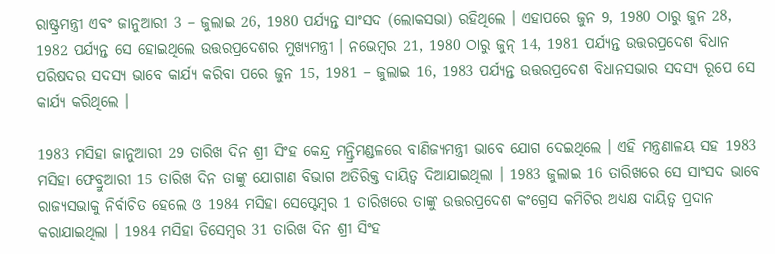ରାଷ୍ଟ୍ରମନ୍ତ୍ରୀ ଏବଂ ଜାନୁଆରୀ 3 – ଜୁଲାଇ 26, 1980 ପର୍ଯ୍ୟନ୍ତ ସାଂସଦ (ଲୋକସଭା) ରହିଥିଲେ । ଏହାପରେ ଜୁନ 9, 1980 ଠାରୁ ଜୁନ 28, 1982 ପର୍ଯ୍ୟନ୍ତ ସେ ହୋଇଥିଲେ ଉତ୍ତରପ୍ରଦେଶର ମୁଖ୍ୟମନ୍ତ୍ରୀ । ନଭେମ୍ବର 21, 1980 ଠାରୁ ଜୁନ୍ 14, 1981 ପର୍ଯ୍ୟନ୍ତ ଉତ୍ତରପ୍ରଦେଶ ବିଧାନ ପରିଷଦର ସଦସ୍ୟ ଭାବେ କାର୍ଯ୍ୟ କରିବା ପରେ ଜୁନ 15, 1981 – ଜୁଲାଇ 16, 1983 ପର୍ଯ୍ୟନ୍ତ ଉତ୍ତରପ୍ରଦେଶ ବିଧାନସଭାର ସଦସ୍ୟ ରୂପେ ସେ କାର୍ଯ୍ୟ କରିଥିଲେ ।

1983 ମସିହା ଜାନୁଆରୀ 29 ତାରିଖ ଦିନ ଶ୍ରୀ ସିଂହ କେନ୍ଦ୍ର ମନ୍ତ୍ରିମଣ୍ଡଳରେ ବାଣିଜ୍ୟମନ୍ତ୍ରୀ ଭାବେ ଯୋଗ ଦେଇଥିଲେ । ଏହି ମନ୍ତ୍ରଣାଳୟ ସହ 1983 ମସିହା ଫେବ୍ରୁଆରୀ 15 ତାରିଖ ଦିନ ତାଙ୍କୁ ଯୋଗାଣ ବିଭାଗ ଅତିରିକ୍ତ ଦାୟିତ୍ୱ ଦିଆଯାଇଥିଲା । 1983 ଜୁଲାଇ 16 ତାରିଖରେ ସେ ସାଂସଦ ଭାବେ ରାଜ୍ୟସଭାକୁ ନିର୍ବାଚିତ ହେଲେ ଓ 1984 ମସିହା ସେପ୍ଟେମ୍ବର 1 ତାରିଖରେ ତାଙ୍କୁ ଉତ୍ତରପ୍ରଦେଶ କଂଗ୍ରେସ କମିଟିର ଅଧ୍ୟକ୍ଷ ଦାୟିତ୍ୱ ପ୍ରଦାନ କରାଯାଇଥିଲା । 1984 ମସିହା ଡିସେମ୍ବର 31 ତାରିଖ ଦିନ ଶ୍ରୀ ସିଂହ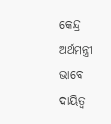କେନ୍ଦ୍ର ଅର୍ଥମନ୍ତ୍ରୀ ଭାବେ ଦାୟିତ୍ୱ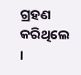ଗ୍ରହଣ କରିଥିଲେ ।